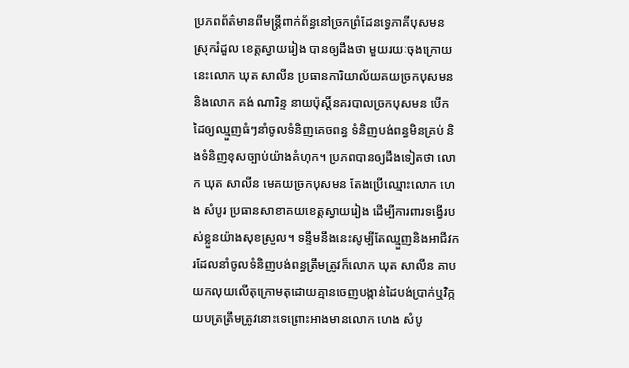ប្រភពព័ត៌មានពីមន្រ្តីពាក់ព័ន្ធនៅច្រកព្រំដែនទ្វេភាគីបុសមន ស្រុករំដួល ខេត្តស្វាយរៀង បានឲ្យដឹងថា មួយរយៈចុងក្រោយនេះលោក ឃុត សាលីន ប្រធានការិយាល័យគយច្រកបុសមន និងលោក គង់ ណារិន្ទ នាយប៉ុស្តិ៍នគរបាលច្រកបុសមន បើកដៃឲ្យឈ្មួញធំៗនាំចូលទំនិញគេចពន្ធ ទំនិញបង់ពន្ធមិនគ្រប់ និងទំនិញខុសច្បាប់យ៉ាងគំហុក។ ប្រភពបានឲ្យដឹងទៀតថា លោក ឃុត សាលីន មេគយច្រកបុសមន តែងប្រើឈ្មោះលោក ហេង សំបូរ ប្រធានសាខាគយខេត្តស្វាយរៀង ដើម្បីការពារទង្វើរបស់ខ្លួនយ៉ាងសុខស្រួល។ ទន្ទឹមនឹងនេះសូម្បីតែឈ្មួញនិងអាជីវករដែលនាំចូលទំនិញបង់ពន្ធត្រឹមត្រូវក៏លោក ឃុត សាលីន គាបយកលុយលើតុក្រោមតុដោយគ្មានចេញបង្កាន់ដៃបង់ប្រាក់ឬវិក្កយបត្រត្រឹមត្រូវនោះទេព្រោះអាងមានលោក ហេង សំបូ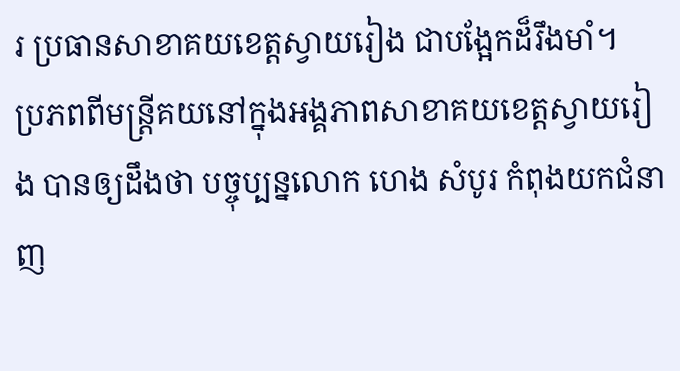រ ប្រធានសាខាគយខេត្តស្វាយរៀង ជាបង្អែកដ៏រឹងមាំ។
ប្រភពពីមន្ត្រីគយនៅក្នុងអង្គភាពសាខាគយខេត្តស្វាយរៀង បានឲ្យដឹងថា បច្ចុប្បន្នលោក ហេង សំបូរ កំពុងយកជំនាញ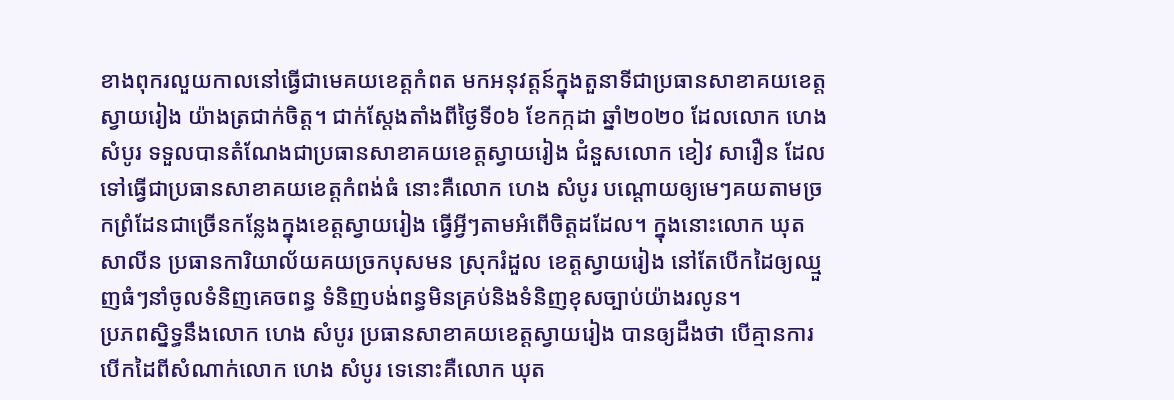ខាងពុករលួយកាលនៅធ្វើជាមេគយខេត្តកំពត មកអនុវត្តន៍ក្នុងតួនាទីជាប្រធានសាខាគយខេត្តស្វាយរៀង យ៉ាងត្រជាក់ចិត្ត។ ជាក់ស្តែងតាំងពីថ្ងៃទី០៦ ខែកក្កដា ឆ្នាំ២០២០ ដែលលោក ហេង សំបូរ ទទួលបានតំណែងជាប្រធានសាខាគយខេត្តស្វាយរៀង ជំនួសលោក ខៀវ សារឿន ដែលទៅធ្វើជាប្រធានសាខាគយខេត្តកំពង់ធំ នោះគឺលោក ហេង សំបូរ បណ្តោយឲ្យមេៗគយតាមច្រកព្រំដែនជាច្រើនកន្លែងក្នុងខេត្តស្វាយរៀង ធ្វើអ្វីៗតាមអំពើចិត្តដដែល។ ក្នុងនោះលោក ឃុត សាលីន ប្រធានការិយាល័យគយច្រកបុសមន ស្រុករំដួល ខេត្តស្វាយរៀង នៅតែបើកដៃឲ្យឈ្មួញធំៗនាំចូលទំនិញគេចពន្ធ ទំនិញបង់ពន្ធមិនគ្រប់និងទំនិញខុសច្បាប់យ៉ាងរលូន។
ប្រភពស្និទ្ធនឹងលោក ហេង សំបូរ ប្រធានសាខាគយខេត្តស្វាយរៀង បានឲ្យដឹងថា បើគ្មានការបើកដៃពីសំណាក់លោក ហេង សំបូរ ទេនោះគឺលោក ឃុត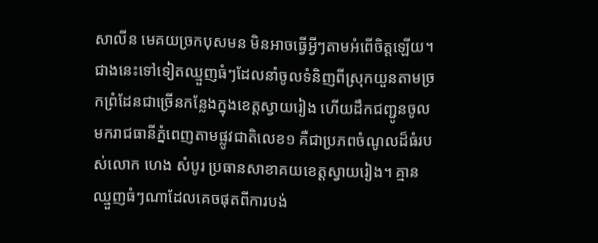សាលីន មេគយច្រកបុសមន មិនអាចធ្វើអ្វីៗតាមអំពើចិត្តឡើយ។ ជាងនេះទៅទៀតឈ្មួញធំៗដែលនាំចូលទំនិញពីស្រុកយួនតាមច្រកព្រំដែនជាច្រើនកន្លែងក្នុងខេត្តស្វាយរៀង ហើយដឹកជញ្ជូនចូលមករាជធានីភ្នំពេញតាមផ្លូវជាតិលេខ១ គឺជាប្រភពចំណូលដ៏ធំរបស់លោក ហេង សំបូរ ប្រធានសាខាគយខេត្តស្វាយរៀង។ គ្មានឈ្មួញធំៗណាដែលគេចផុតពីការបង់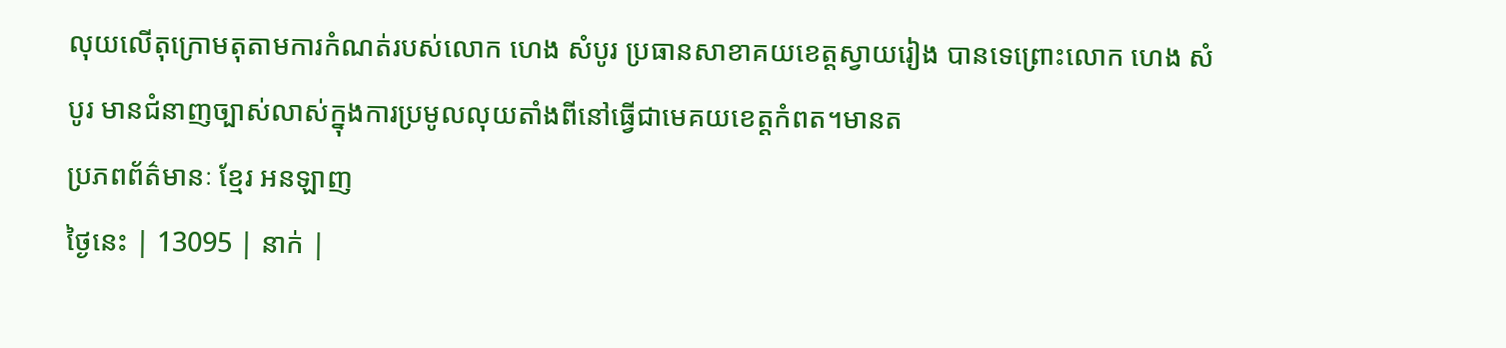លុយលើតុក្រោមតុតាមការកំណត់របស់លោក ហេង សំបូរ ប្រធានសាខាគយខេត្តស្វាយរៀង បានទេព្រោះលោក ហេង សំបូរ មានជំនាញច្បាស់លាស់ក្នុងការប្រមូលលុយតាំងពីនៅធ្វើជាមេគយខេត្តកំពត។មានត
ប្រភពព័ត៌មានៈ ខ្មែរ អនឡាញ
ថ្ងៃនេះ | 13095 | នាក់ |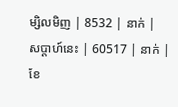ម្សិលមិញ | 8532 | នាក់ |
សប្ដាហ៍នេះ | 60517 | នាក់ |
ខែ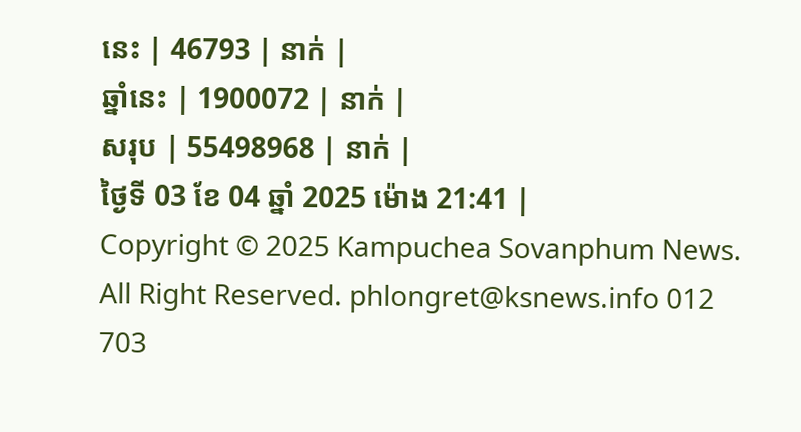នេះ | 46793 | នាក់ |
ឆ្នាំនេះ | 1900072 | នាក់ |
សរុប | 55498968 | នាក់ |
ថ្ងៃទី 03 ខែ 04 ឆ្នាំ 2025 ម៉ោង 21:41 |
Copyright © 2025 Kampuchea Sovanphum News. All Right Reserved. phlongret@ksnews.info 012 703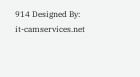914 Designed By: it-camservices.net